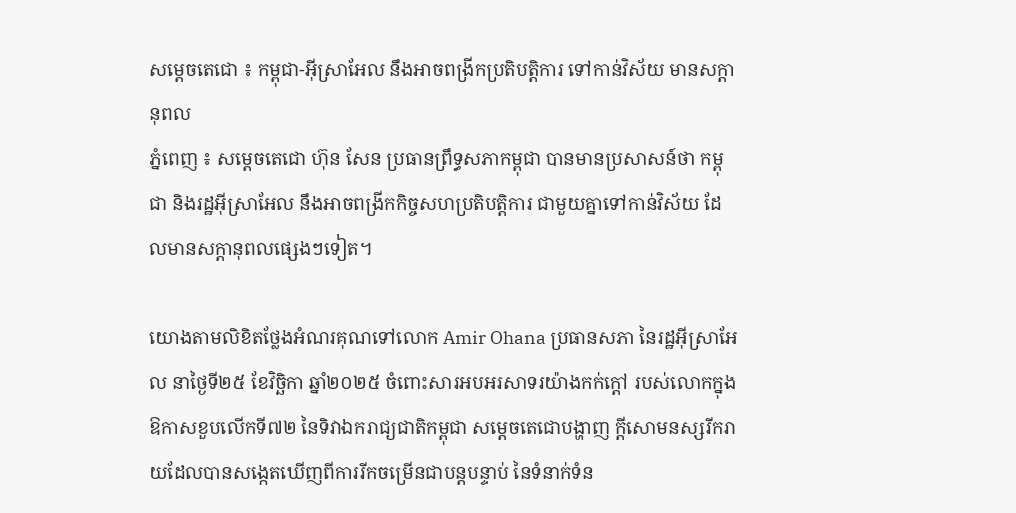សម្តេចតេជោ ៖ កម្ពុជា-អ៊ីស្រាអែល នឹងអាចពង្រីកប្រតិបត្តិការ ទៅកាន់វិស័យ មានសក្តានុពល
ភ្នំពេញ ៖ សម្តេចតេជោ ហ៊ុន សែន ប្រធានព្រឹទ្ធសភាកម្ពុជា បានមានប្រសាសន៍ថា កម្ពុជា និងរដ្ឋអ៊ីស្រាអែល នឹងអាចពង្រីកកិច្ចសហប្រតិបត្តិការ ជាមួយគ្នាទៅកាន់វិស័យ ដែលមានសក្តានុពលផ្សេងៗទៀត។

យោងតាមលិខិតថ្លែងអំណរគុណទៅលោក Amir Ohana ប្រធានសភា នៃរដ្ឋអ៊ីស្រាអែល នាថ្ងៃទី២៥ ខែវិច្ឆិកា ឆ្នាំ២០២៥ ចំពោះសារអបអរសាទរយ៉ាងកក់ក្តៅ របស់លោកក្នុងឱកាសខួបលើកទី៧២ នៃទិវាឯករាជ្យជាតិកម្ពុជា សម្តេចតេជោបង្ហាញ ក្តីសោមនស្សរីករាយដែលបានសង្កេតឃើញពីការរីកចម្រើនជាបន្តបន្ទាប់ នៃទំនាក់ទំន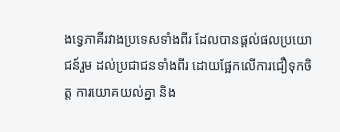ងទ្វេភាគីរវាងប្រទេសទាំងពីរ ដែលបានផ្តល់ផលប្រយោជន៍រួម ដល់ប្រជាជនទាំងពីរ ដោយផ្អែកលើការជឿទុកចិត្ត ការយោគយល់គ្នា និង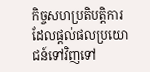កិច្ចសហប្រតិបត្តិការ ដែលផ្តល់ផលប្រយោជន៍ទៅវិញទៅ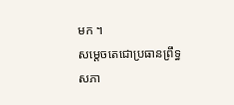មក ។
សម្តេចតេជោប្រធានព្រឹទ្ធសភា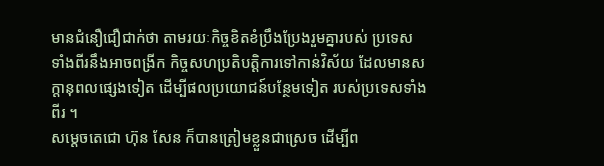មានជំនឿជឿជាក់ថា តាមរយៈកិច្ចខិតខំប្រឹងប្រែងរួមគ្នារបស់ ប្រទេសទាំងពីរនឹងអាចពង្រីក កិច្ចសហប្រតិបត្តិការទៅកាន់វិស័យ ដែលមានសក្តានុពលផ្សេងទៀត ដើម្បីផលប្រយោជន៍បន្ថែមទៀត របស់ប្រទេសទាំងពីរ ។
សម្តេចតេជោ ហ៊ុន សែន ក៏បានត្រៀមខ្លួនជាស្រេច ដើម្បីព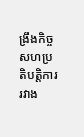ង្រឹងកិច្ចសហប្រតិបត្តិការ រវាង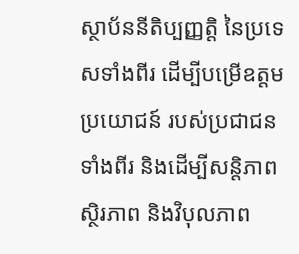ស្ថាប័ននីតិប្បញ្ញត្តិ នៃប្រទេសទាំងពីរ ដើម្បីបម្រើឧត្តមប្រយោជន៍ របស់ប្រជាជនទាំងពីរ និងដើម្បីសន្តិភាព ស្ថិរភាព និងវិបុលភាព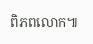ពិភពលោក៕